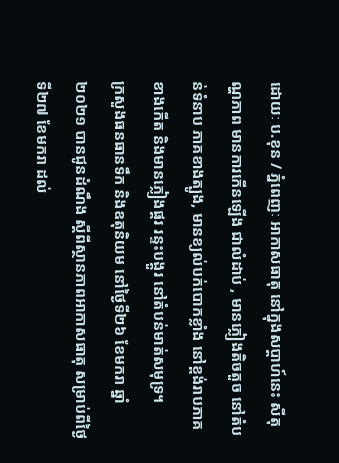ដោយៈ ប.ខុន / ភ្នំពេញៈ អាកាសធាតុ នៅក្នុងសប្តាហ៍នេះ សីតុណ្ហភាព មានការកើនឡើង ជាលំដាប់ , មានភ្លៀងតិចតួច នៅតំបន់ទំនាប ភាគខាងត្បូង, មានខ្យល់បក់បោកខ្លាំង នៅខ្ពង់រាបភាគខាងកើត និងមានភ្លៀងផ្គរ រន្ទះបង្គួរ នៅតំបន់មាត់សមុទ្រ។
ក្រសួងធនធានទឹក និងឧតុនិយម នៅថ្ងៃទី២៦ ខែមករា ឆ្នាំ២០២១ បានជូនដំណឹង ស្តីពីស្ថានភាពអាកាសធាតុ សម្រាប់ពីថ្ងៃទី២៧ ខែមករា ដល់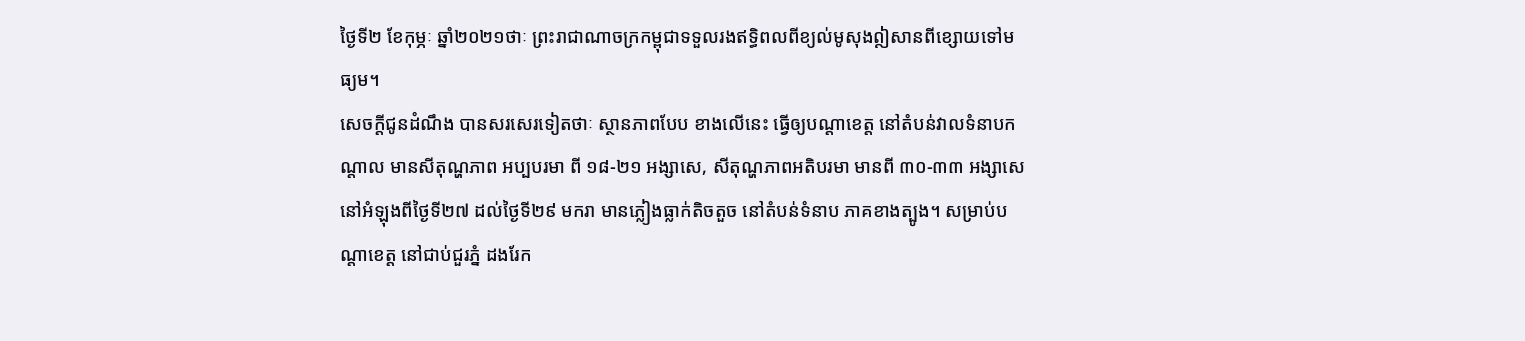ថ្ងៃទី២ ខែកុម្ភៈ ឆ្នាំ២០២១ថាៈ ព្រះរាជាណាចក្រកម្ពុជាទទួលរងឥទ្ធិពលពីខ្យល់មូសុងឦសានពីខ្សោយទៅមធ្យម។
សេចក្តីជូនដំណឹង បានសរសេរទៀតថាៈ ស្ថានភាពបែប ខាងលើនេះ ធ្វើឲ្យបណ្តាខេត្ត នៅតំបន់វាលទំនាបកណ្តាល មានសីតុណ្ហភាព អប្បបរមា ពី ១៨-២១ អង្សាសេ, សីតុណ្ហភាពអតិបរមា មានពី ៣០-៣៣ អង្សាសេ នៅអំឡុងពីថ្ងៃទី២៧ ដល់ថ្ងៃទី២៩ មករា មានភ្លៀងធ្លាក់តិចតួច នៅតំបន់ទំនាប ភាគខាងត្បូង។ សម្រាប់បណ្តាខេត្ត នៅជាប់ជួរភ្នំ ដងរែក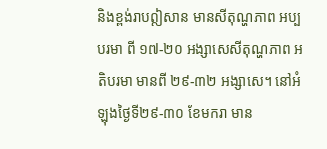និងខ្ពង់រាបឦសាន មានសីតុណ្ហភាព អប្បបរមា ពី ១៧-២០ អង្សាសេសីតុណ្ហភាព អតិបរមា មានពី ២៩-៣២ អង្សាសេ។ នៅអំឡុងថ្ងៃទី២៩-៣០ ខែមករា មាន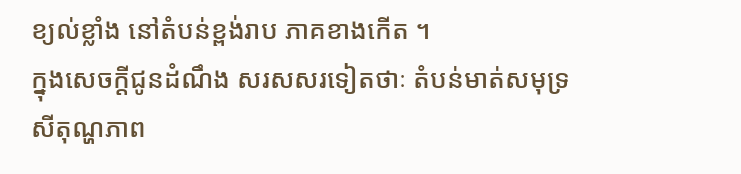ខ្យល់ខ្លាំង នៅតំបន់ខ្ពង់រាប ភាគខាងកើត ។
ក្នុងសេចក្តីជូនដំណឹង សរសសរទៀតថាៈ តំបន់មាត់សមុទ្រ សីតុណ្ហភាព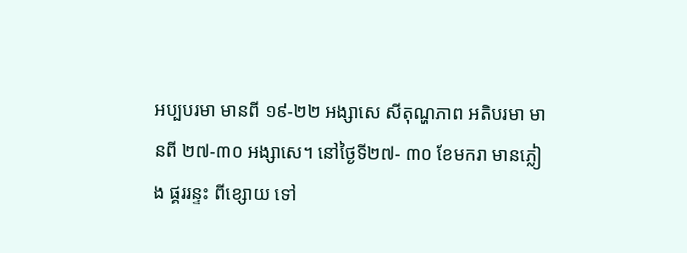អប្បបរមា មានពី ១៩-២២ អង្សាសេ សីតុណ្ហភាព អតិបរមា មានពី ២៧-៣០ អង្សាសេ។ នៅថ្ងៃទី២៧- ៣០ ខែមករា មានភ្លៀង ផ្គររន្ទះ ពីខ្សោយ ទៅ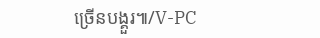ច្រើនបង្គួរ៕/V-PC